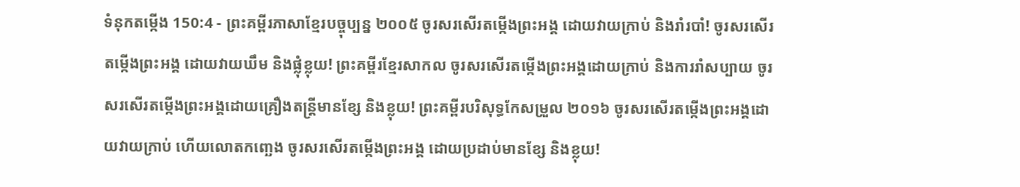ទំនុកតម្កើង 150:4 - ព្រះគម្ពីរភាសាខ្មែរបច្ចុប្បន្ន ២០០៥ ចូរសរសើរតម្កើងព្រះអង្គ ដោយវាយក្រាប់ និងរាំរបាំ! ចូរសរសើរតម្កើងព្រះអង្គ ដោយវាយឃឹម និងផ្លុំខ្លុយ! ព្រះគម្ពីរខ្មែរសាកល ចូរសរសើរតម្កើងព្រះអង្គដោយក្រាប់ និងការរាំសប្បាយ ចូរសរសើរតម្កើងព្រះអង្គដោយគ្រឿងតន្ត្រីមានខ្សែ និងខ្លុយ! ព្រះគម្ពីរបរិសុទ្ធកែសម្រួល ២០១៦ ចូរសរសើរតម្កើងព្រះអង្គដោយវាយក្រាប់ ហើយលោតកញ្ឆេង ចូរសរសើរតម្កើងព្រះអង្គ ដោយប្រដាប់មានខ្សែ និងខ្លុយ!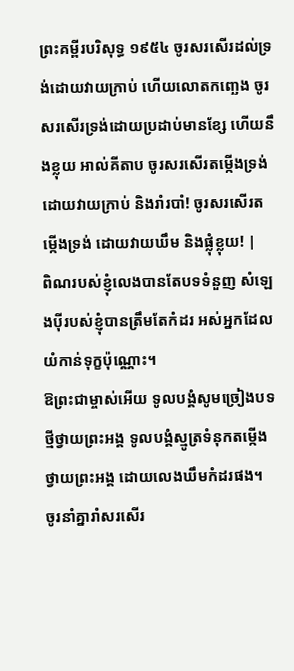ព្រះគម្ពីរបរិសុទ្ធ ១៩៥៤ ចូរសរសើរដល់ទ្រង់ដោយវាយក្រាប់ ហើយលោតកញ្ឆេង ចូរសរសើរទ្រង់ដោយប្រដាប់មានខ្សែ ហើយនឹងខ្លុយ អាល់គីតាប ចូរសរសើរតម្កើងទ្រង់ ដោយវាយក្រាប់ និងរាំរបាំ! ចូរសរសើរតម្កើងទ្រង់ ដោយវាយឃឹម និងផ្លុំខ្លុយ! |
ពិណរបស់ខ្ញុំលេងបានតែបទទំនួញ សំឡេងប៉ីរបស់ខ្ញុំបានត្រឹមតែកំដរ អស់អ្នកដែលយំកាន់ទុក្ខប៉ុណ្ណោះ។
ឱព្រះជាម្ចាស់អើយ ទូលបង្គំសូមច្រៀងបទថ្មីថ្វាយព្រះអង្គ ទូលបង្គំស្មូត្រទំនុកតម្កើង ថ្វាយព្រះអង្គ ដោយលេងឃឹមកំដរផង។
ចូរនាំគ្នារាំសរសើរ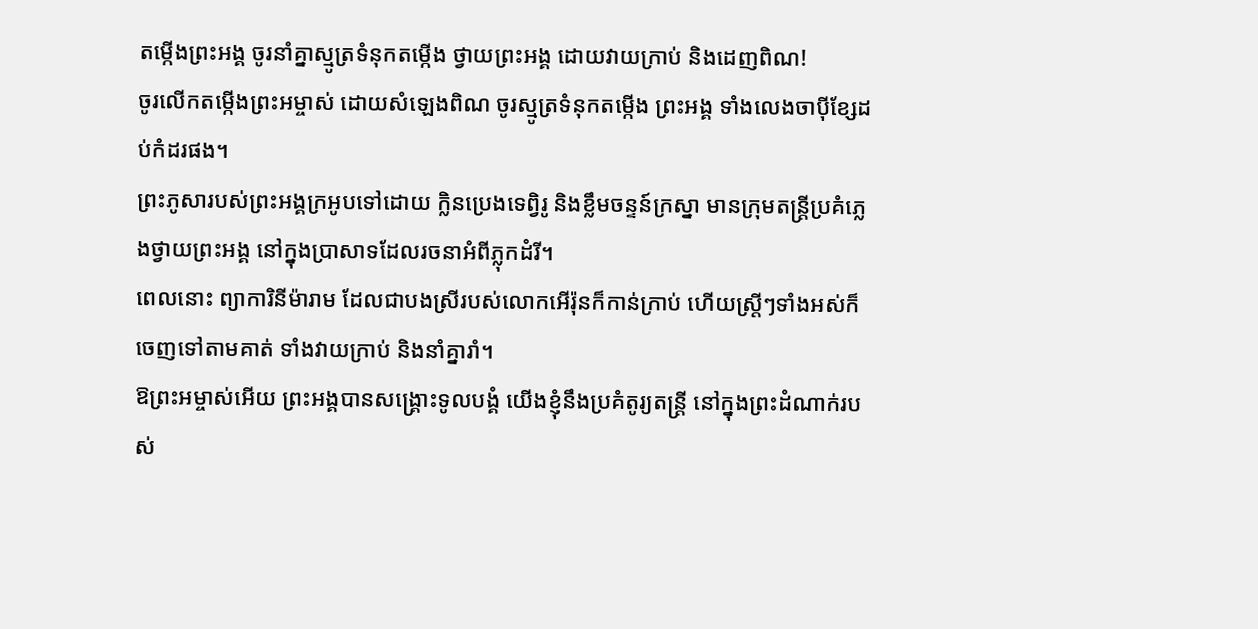តម្កើងព្រះអង្គ ចូរនាំគ្នាស្មូត្រទំនុកតម្កើង ថ្វាយព្រះអង្គ ដោយវាយក្រាប់ និងដេញពិណ!
ចូរលើកតម្កើងព្រះអម្ចាស់ ដោយសំឡេងពិណ ចូរស្មូត្រទំនុកតម្កើង ព្រះអង្គ ទាំងលេងចាប៉ីខ្សែដប់កំដរផង។
ព្រះភូសារបស់ព្រះអង្គក្រអូបទៅដោយ ក្លិនប្រេងទេព្វិរូ និងខ្លឹមចន្ទន៍ក្រស្នា មានក្រុមតន្ត្រីប្រគំភ្លេងថ្វាយព្រះអង្គ នៅក្នុងប្រាសាទដែលរចនាអំពីភ្លុកដំរី។
ពេលនោះ ព្យាការិនីម៉ារាម ដែលជាបងស្រីរបស់លោកអើរ៉ុនក៏កាន់ក្រាប់ ហើយស្ត្រីៗទាំងអស់ក៏ចេញទៅតាមគាត់ ទាំងវាយក្រាប់ និងនាំគ្នារាំ។
ឱព្រះអម្ចាស់អើយ ព្រះអង្គបានសង្គ្រោះទូលបង្គំ យើងខ្ញុំនឹងប្រគំតូរ្យតន្ត្រី នៅក្នុងព្រះដំណាក់របស់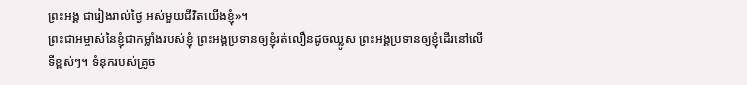ព្រះអង្គ ជារៀងរាល់ថ្ងៃ អស់មួយជីវិតយើងខ្ញុំ»។
ព្រះជាអម្ចាស់នៃខ្ញុំជាកម្លាំងរបស់ខ្ញុំ ព្រះអង្គប្រទានឲ្យខ្ញុំរត់លឿនដូចឈ្លូស ព្រះអង្គប្រទានឲ្យខ្ញុំដើរនៅលើទីខ្ពស់ៗ។ ទំនុករបស់គ្រូច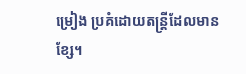ម្រៀង ប្រគំដោយតន្ត្រីដែលមានខ្សែ។